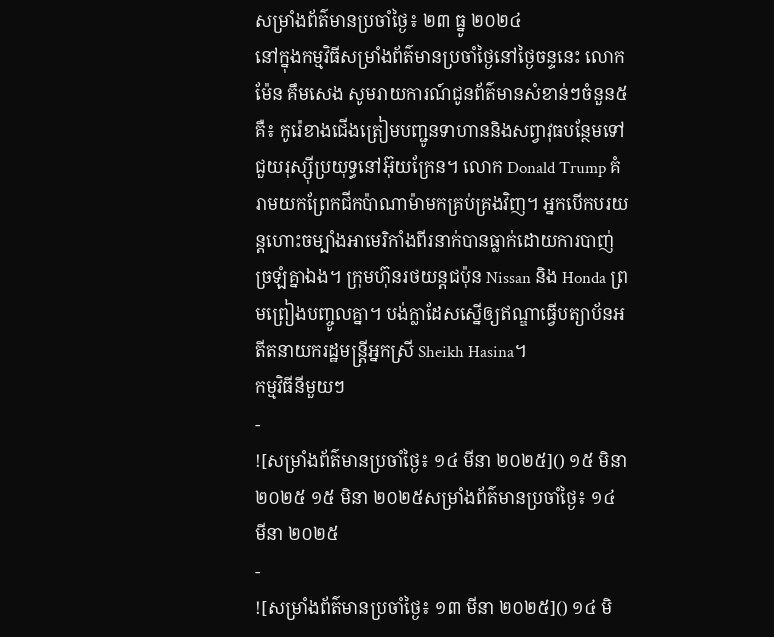សម្រាំងព័ត៌មានប្រចាំថ្ងៃ៖ ២៣ ធ្នូ ២០២៤
នៅក្នុងកម្មវិធីសម្រាំងព័ត៌មានប្រចាំថ្ងៃនៅថ្ងៃចន្ទនេះ លោក ម៉ែន គឹមសេង សូមរាយការណ៍ជូនព័ត៌មានសំខាន់ៗចំនួន៥គឺ៖ កូរ៉េខាងជើងត្រៀមបញ្ជូនទាហាននិងសព្វាវុធបន្ថែមទៅជួយរុស្ស៊ីប្រយុទ្ធនៅអ៊ុយក្រែន។ លោក Donald Trump គំរាមយកព្រែកជីកប៉ាណាម៉ាមកគ្រប់គ្រងវិញ។ អ្នកបើកបរយន្តហោះចម្បាំងអាមេរិកាំងពីរនាក់បានធ្លាក់ដោយការបាញ់ច្រឡំគ្នាឯង។ ក្រុមហ៊ុនរថយន្តជប៉ុន Nissan និង Honda ព្រមព្រៀងបញ្ចូលគ្នា។ បង់ក្លាដែសស្នើឲ្យឥណ្ឌាធ្វើបត្យាប័នអតីតនាយករដ្ឋមន្ត្រីអ្នកស្រី Sheikh Hasina។
កម្មវិធីនីមួយៗ
-
![សម្រាំងព័ត៌មានប្រចាំថ្ងៃ៖ ១៤ មីនា ២០២៥]() ១៥ មិនា ២០២៥ ១៥ មិនា ២០២៥សម្រាំងព័ត៌មានប្រចាំថ្ងៃ៖ ១៤ មីនា ២០២៥
-
![សម្រាំងព័ត៌មានប្រចាំថ្ងៃ៖ ១៣ មីនា ២០២៥]() ១៤ មិ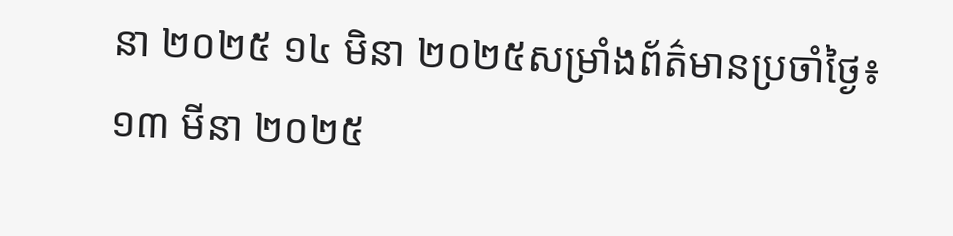នា ២០២៥ ១៤ មិនា ២០២៥សម្រាំងព័ត៌មានប្រចាំថ្ងៃ៖ ១៣ មីនា ២០២៥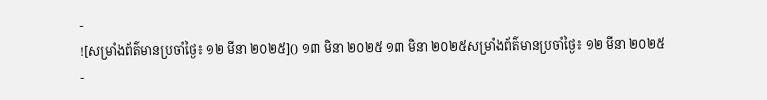-
![សម្រាំងព័ត៌មានប្រចាំថ្ងៃ៖ ១២ មីនា ២០២៥]() ១៣ មិនា ២០២៥ ១៣ មិនា ២០២៥សម្រាំងព័ត៌មានប្រចាំថ្ងៃ៖ ១២ មីនា ២០២៥
-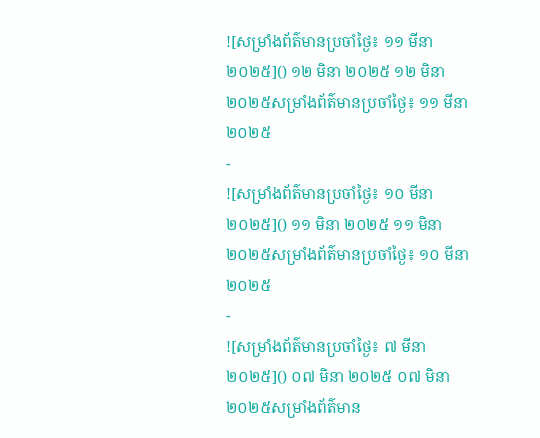![សម្រាំងព័ត៌មានប្រចាំថ្ងៃ៖ ១១ មីនា ២០២៥]() ១២ មិនា ២០២៥ ១២ មិនា ២០២៥សម្រាំងព័ត៌មានប្រចាំថ្ងៃ៖ ១១ មីនា ២០២៥
-
![សម្រាំងព័ត៌មានប្រចាំថ្ងៃ៖ ១០ មីនា ២០២៥]() ១១ មិនា ២០២៥ ១១ មិនា ២០២៥សម្រាំងព័ត៌មានប្រចាំថ្ងៃ៖ ១០ មីនា ២០២៥
-
![សម្រាំងព័ត៌មានប្រចាំថ្ងៃ៖ ៧ មីនា ២០២៥]() ០៧ មិនា ២០២៥ ០៧ មិនា ២០២៥សម្រាំងព័ត៌មាន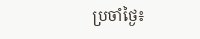ប្រចាំថ្ងៃ៖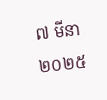៧ មីនា ២០២៥